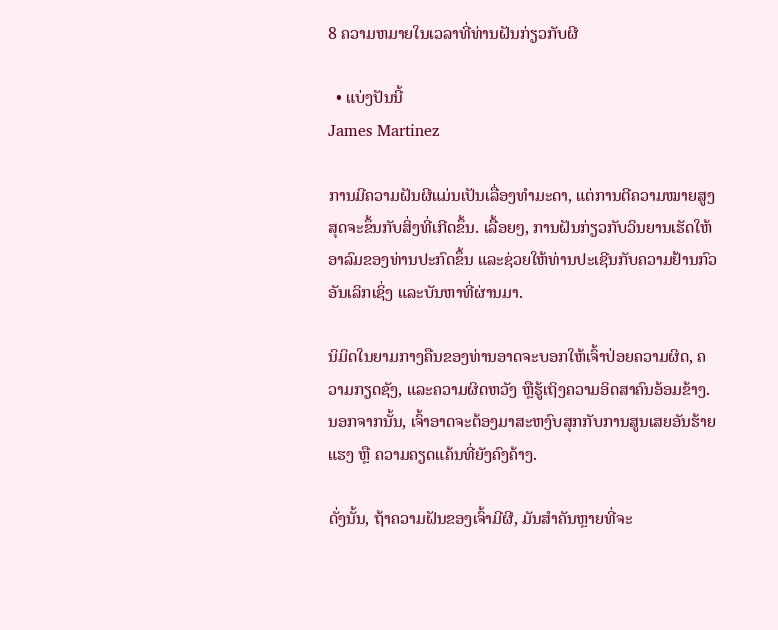8 ຄວາມຫມາຍໃນເວລາທີ່ທ່ານຝັນກ່ຽວກັບຜີ

  • ແບ່ງປັນນີ້
James Martinez

ການມີຄວາມຝັນຜີແມ່ນເປັນເລື່ອງທຳມະດາ, ແຕ່ການຕີຄວາມໝາຍສູງສຸດຈະຂຶ້ນກັບສິ່ງທີ່ເກີດຂຶ້ນ. ເລື້ອຍໆ, ການຝັນກ່ຽວກັບວິນຍານເຮັດໃຫ້ອາລົມຂອງທ່ານປະກົດຂຶ້ນ ແລະຊ່ວຍໃຫ້ທ່ານປະເຊີນກັບຄວາມຢ້ານກົວອັນເລິກເຊິ່ງ ແລະບັນຫາທີ່ຜ່ານມາ.

ນິມິດໃນຍາມກາງຄືນຂອງທ່ານອາດຈະບອກໃຫ້ເຈົ້າປ່ອຍຄວາມຜິດ, ຄວາມກຽດຊັງ, ແລະຄວາມຜິດຫວັງ ຫຼືຮູ້ເຖິງຄວາມອິດສາຄົນອ້ອມຂ້າງ. ນອກຈາກນັ້ນ, ເຈົ້າອາດຈະຕ້ອງມາສະຫງົບສຸກກັບການສູນເສຍອັນຮ້າຍແຮງ ຫຼື ຄວາມຄຽດແຄ້ນທີ່ຍັງຄົງຄ້າງ.

ດັ່ງນັ້ນ, ຖ້າຄວາມຝັນຂອງເຈົ້າມີຜີ, ມັນສຳຄັນຫຼາຍທີ່ຈະ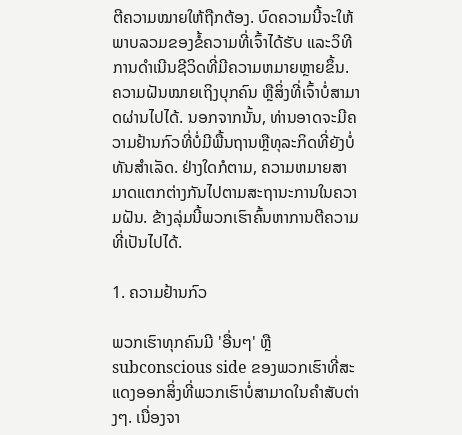ຕີຄວາມໝາຍໃຫ້ຖືກຕ້ອງ. ບົດຄວາມນີ້ຈະໃຫ້ພາບລວມຂອງຂໍ້ຄວາມທີ່ເຈົ້າໄດ້ຮັບ ແລະວິທີການດໍາເນີນຊີວິດທີ່ມີຄວາມຫມາຍຫຼາຍຂຶ້ນ. ຄວາມຝັນໝາຍເຖິງບຸກຄົນ ຫຼືສິ່ງທີ່ເຈົ້າບໍ່ສາມາດຜ່ານໄປໄດ້. ນອກຈາກນັ້ນ, ທ່ານອາດຈະມີຄວາມຢ້ານກົວທີ່ບໍ່ມີພື້ນຖານຫຼືທຸລະກິດທີ່ຍັງບໍ່ທັນສໍາເລັດ. ຢ່າງໃດກໍຕາມ, ຄວາມຫມາຍສາມາດແຕກຕ່າງກັນໄປຕາມສະຖານະການໃນຄວາມຝັນ. ຂ້າງລຸ່ມນີ້ພວກເຮົາຄົ້ນຫາການຕີຄວາມທີ່ເປັນໄປໄດ້.

1. ຄວາມຢ້ານກົວ

ພວກເຮົາທຸກຄົນມີ 'ອື່ນໆ' ຫຼື subconscious side ຂອງພວກເຮົາທີ່ສະແດງອອກສິ່ງທີ່ພວກເຮົາບໍ່ສາມາດໃນຄໍາສັບຕ່າງໆ. ເນື່ອງຈາ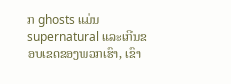ກ ghosts ແມ່ນ supernatural ແລະເກີນຂອບເຂດຂອງພວກເຮົາ, ເຂົາ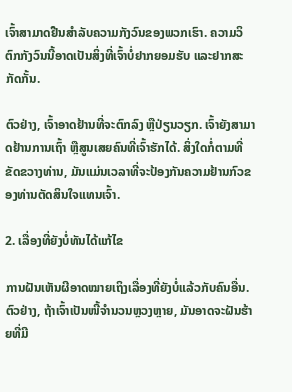ເຈົ້າສາມາດຢືນສໍາລັບຄວາມກັງວົນຂອງພວກເຮົາ. ຄວາມວິຕົກກັງວົນນີ້ອາດເປັນສິ່ງທີ່ເຈົ້າບໍ່ຢາກຍອມຮັບ ແລະຢາກສະກັດກັ້ນ.

ຕົວຢ່າງ, ເຈົ້າອາດຢ້ານທີ່ຈະຕົກລົງ ຫຼືປ່ຽນວຽກ. ເຈົ້າຍັງສາມາດຢ້ານການເຖົ້າ ຫຼືສູນເສຍຄົນທີ່ເຈົ້າຮັກໄດ້. ສິ່ງໃດກໍ່ຕາມທີ່ຂັດຂວາງທ່ານ, ມັນແມ່ນເວລາທີ່ຈະປ້ອງກັນຄວາມຢ້ານກົວຂອງທ່ານຕັດສິນໃຈແທນເຈົ້າ.

2. ເລື່ອງທີ່ຍັງບໍ່ທັນໄດ້ແກ້ໄຂ

ການຝັນເຫັນຜີອາດໝາຍເຖິງເລື່ອງທີ່ຍັງບໍ່ແລ້ວກັບຄົນອື່ນ. ຕົວຢ່າງ, ຖ້າເຈົ້າເປັນໜີ້ຈໍານວນຫຼວງຫຼາຍ, ມັນອາດຈະຝັນຮ້າຍທີ່ມີ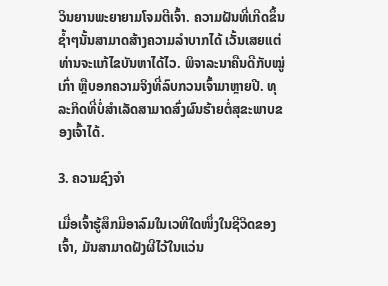ວິນຍານພະຍາຍາມໂຈມຕີເຈົ້າ. ຄວາມຝັນທີ່ເກີດຂຶ້ນຊ້ຳໆນັ້ນສາມາດສ້າງຄວາມລຳບາກໄດ້ ເວັ້ນເສຍແຕ່ທ່ານຈະແກ້ໄຂບັນຫາໄດ້ໄວ. ພິຈາລະນາຄືນດີກັບໝູ່ເກົ່າ ຫຼືບອກຄວາມຈິງທີ່ລົບກວນເຈົ້າມາຫຼາຍປີ. ທຸລະກິດທີ່ບໍ່ສຳເລັດສາມາດສົ່ງຜົນຮ້າຍຕໍ່ສຸຂະພາບຂອງເຈົ້າໄດ້.

3. ຄວາມຊົງຈຳ

ເມື່ອເຈົ້າຮູ້ສຶກມີອາລົມໃນເວທີໃດໜຶ່ງໃນຊີວິດຂອງເຈົ້າ, ມັນສາມາດຝັງຜີໄວ້ໃນແວ່ນ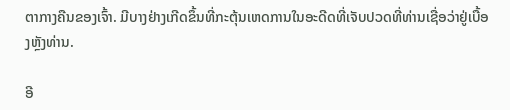ຕາກາງຄືນຂອງເຈົ້າ. ມີບາງຢ່າງເກີດຂຶ້ນທີ່ກະຕຸ້ນເຫດການໃນອະດີດທີ່ເຈັບປວດທີ່ທ່ານເຊື່ອວ່າຢູ່ເບື້ອງຫຼັງທ່ານ.

ອີ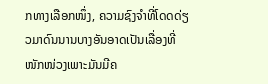ກທາງເລືອກໜຶ່ງ, ຄວາມຊົງຈຳທີ່ໂດດດ່ຽວມາດົນນານບາງອັນອາດເປັນເລື່ອງທີ່ໜັກໜ່ວງເພາະມັນມີຄ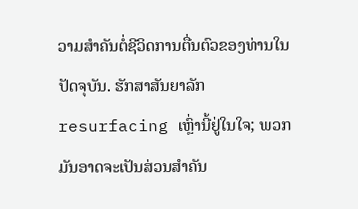ວາມສຳຄັນຕໍ່ຊີວິດການຕື່ນຕົວຂອງທ່ານໃນປັດຈຸບັນ. ຮັກສາສັນຍາລັກ resurfacing ເຫຼົ່ານີ້ຢູ່ໃນໃຈ; ພວກມັນອາດຈະເປັນສ່ວນສຳຄັນ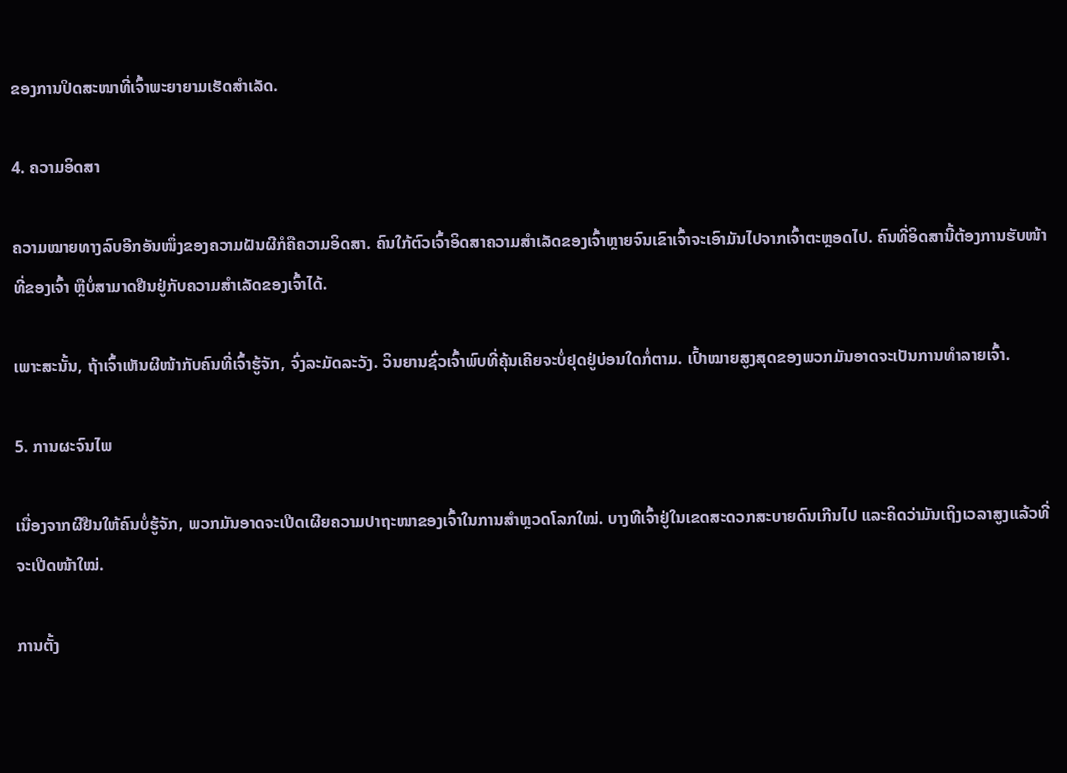ຂອງການປິດສະໜາທີ່ເຈົ້າພະຍາຍາມເຮັດສຳເລັດ.

4. ຄວາມອິດສາ

ຄວາມໝາຍທາງລົບອີກອັນໜຶ່ງຂອງຄວາມຝັນຜີກໍຄືຄວາມອິດສາ. ຄົນໃກ້ຕົວເຈົ້າອິດສາຄວາມສຳເລັດຂອງເຈົ້າຫຼາຍຈົນເຂົາເຈົ້າຈະເອົາມັນໄປຈາກເຈົ້າຕະຫຼອດໄປ. ຄົນທີ່ອິດສານີ້ຕ້ອງການຮັບໜ້າທີ່ຂອງເຈົ້າ ຫຼືບໍ່ສາມາດຢືນຢູ່ກັບຄວາມສຳເລັດຂອງເຈົ້າໄດ້.

ເພາະສະນັ້ນ, ຖ້າເຈົ້າເຫັນຜີໜ້າກັບຄົນທີ່ເຈົ້າຮູ້ຈັກ, ຈົ່ງລະມັດລະວັງ. ວິນຍານຊົ່ວເຈົ້າພົບທີ່ຄຸ້ນເຄີຍຈະບໍ່ຢຸດຢູ່ບ່ອນໃດກໍ່ຕາມ. ເປົ້າໝາຍສູງສຸດຂອງພວກມັນອາດຈະເປັນການທຳລາຍເຈົ້າ.

5. ການຜະຈົນໄພ

ເນື່ອງຈາກຜີຢືນໃຫ້ຄົນບໍ່ຮູ້ຈັກ, ພວກມັນອາດຈະເປີດເຜີຍຄວາມປາຖະໜາຂອງເຈົ້າໃນການສຳຫຼວດໂລກໃໝ່. ບາງທີເຈົ້າຢູ່ໃນເຂດສະດວກສະບາຍດົນເກີນໄປ ແລະຄິດວ່າມັນເຖິງເວລາສູງແລ້ວທີ່ຈະເປີດໜ້າໃໝ່.

ການຕັ້ງ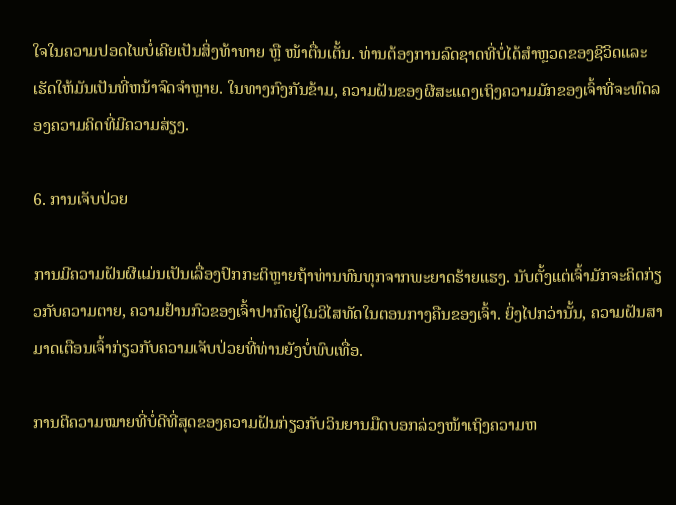ໃຈໃນຄວາມປອດໄພບໍ່ເຄີຍເປັນສິ່ງທ້າທາຍ ຫຼື ໜ້າຕື່ນເຕັ້ນ. ທ່ານຕ້ອງການລົດຊາດທີ່ບໍ່ໄດ້ສໍາຫຼວດຂອງຊີວິດແລະເຮັດໃຫ້ມັນເປັນທີ່ຫນ້າຈົດຈໍາຫຼາຍ. ໃນທາງກົງກັນຂ້າມ, ຄວາມຝັນຂອງຜີສະແດງເຖິງຄວາມມັກຂອງເຈົ້າທີ່ຈະທົດລອງຄວາມຄິດທີ່ມີຄວາມສ່ຽງ.

6. ການເຈັບປ່ວຍ

ການມີຄວາມຝັນຜີແມ່ນເປັນເລື່ອງປົກກະຕິຫຼາຍຖ້າທ່ານທົນທຸກຈາກພະຍາດຮ້າຍແຮງ. ນັບຕັ້ງແຕ່ເຈົ້າມັກຈະຄິດກ່ຽວກັບຄວາມຕາຍ, ຄວາມຢ້ານກົວຂອງເຈົ້າປາກົດຢູ່ໃນວິໄສທັດໃນຕອນກາງຄືນຂອງເຈົ້າ. ຍິ່ງໄປກວ່ານັ້ນ, ຄວາມຝັນສາມາດເຕືອນເຈົ້າກ່ຽວກັບຄວາມເຈັບປ່ວຍທີ່ທ່ານຍັງບໍ່ພົບເທື່ອ.

ການຕີຄວາມໝາຍທີ່ບໍ່ດີທີ່ສຸດຂອງຄວາມຝັນກ່ຽວກັບວິນຍານມືດບອກລ່ວງໜ້າເຖິງຄວາມຫ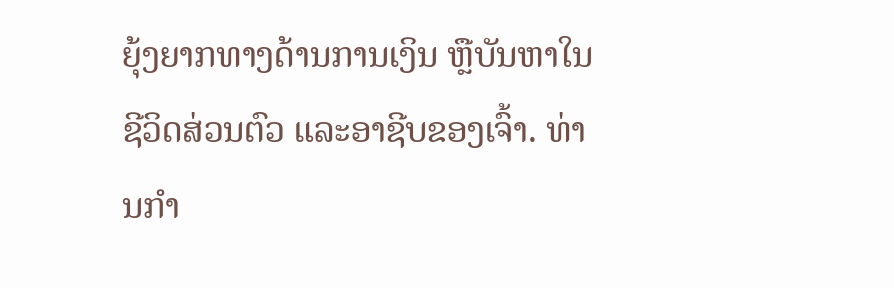ຍຸ້ງຍາກທາງດ້ານການເງິນ ຫຼືບັນຫາໃນຊີວິດສ່ວນຕົວ ແລະອາຊີບຂອງເຈົ້າ. ທ່ານກຳ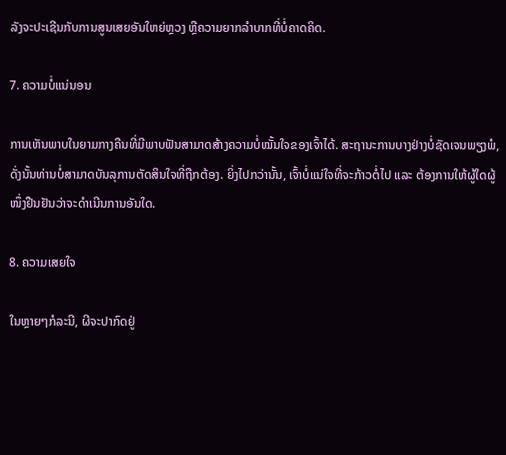ລັງຈະປະເຊີນກັບການສູນເສຍອັນໃຫຍ່ຫຼວງ ຫຼືຄວາມຍາກລຳບາກທີ່ບໍ່ຄາດຄິດ.

7. ຄວາມບໍ່ແນ່ນອນ

ການເຫັນພາບໃນຍາມກາງຄືນທີ່ມີພາບຟັນສາມາດສ້າງຄວາມບໍ່ໝັ້ນໃຈຂອງເຈົ້າໄດ້. ສະຖານະການບາງຢ່າງບໍ່ຊັດເຈນພຽງພໍ, ດັ່ງນັ້ນທ່ານບໍ່ສາມາດບັນລຸການຕັດສິນໃຈທີ່ຖືກຕ້ອງ. ຍິ່ງໄປກວ່ານັ້ນ, ເຈົ້າບໍ່ແນ່ໃຈທີ່ຈະກ້າວຕໍ່ໄປ ແລະ ຕ້ອງການໃຫ້ຜູ້ໃດຜູ້ໜຶ່ງຢືນຢັນວ່າຈະດຳເນີນການອັນໃດ.

8. ຄວາມເສຍໃຈ

ໃນຫຼາຍໆກໍລະນີ, ຜີຈະປາກົດຢູ່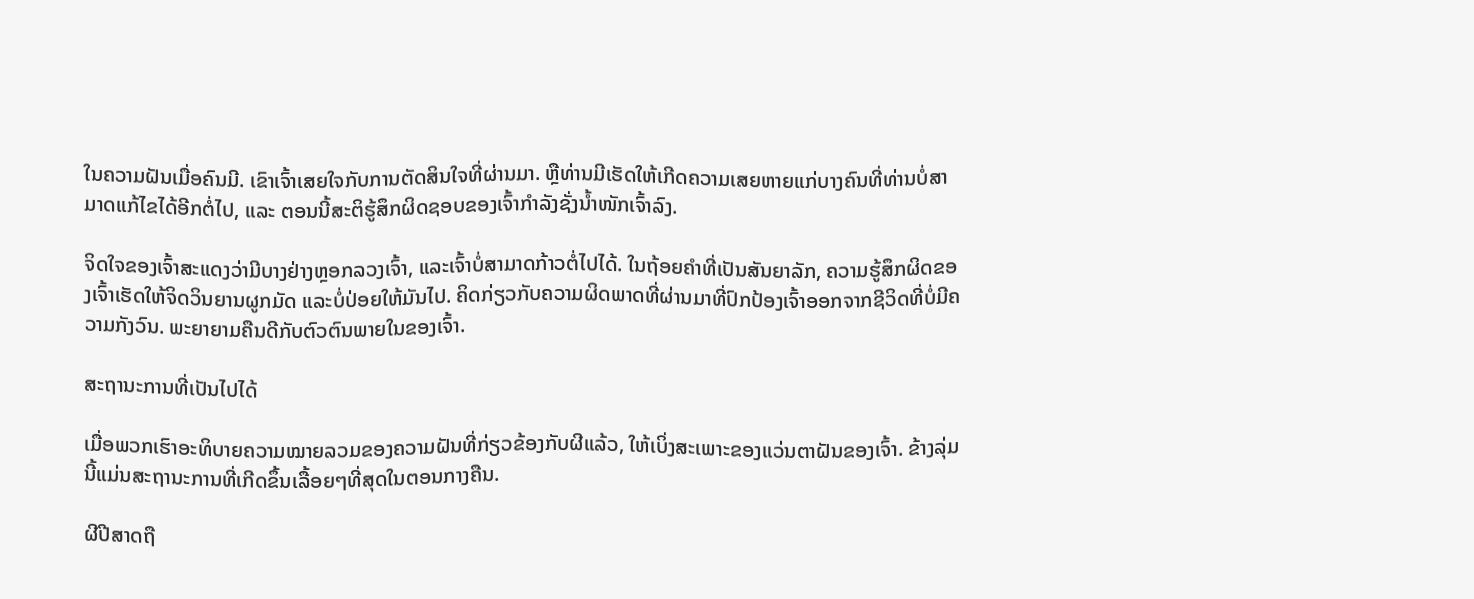ໃນຄວາມຝັນເມື່ອຄົນມີ. ເຂົາເຈົ້າເສຍໃຈກັບການຕັດສິນໃຈທີ່ຜ່ານມາ. ຫຼືທ່ານມີເຮັດໃຫ້ເກີດຄວາມເສຍຫາຍແກ່ບາງຄົນທີ່ທ່ານບໍ່ສາມາດແກ້ໄຂໄດ້ອີກຕໍ່ໄປ, ແລະ ຕອນນີ້ສະຕິຮູ້ສຶກຜິດຊອບຂອງເຈົ້າກຳລັງຊັ່ງນໍ້າໜັກເຈົ້າລົງ.

ຈິດໃຈຂອງເຈົ້າສະແດງວ່າມີບາງຢ່າງຫຼອກລວງເຈົ້າ, ແລະເຈົ້າບໍ່ສາມາດກ້າວຕໍ່ໄປໄດ້. ໃນຖ້ອຍຄຳທີ່ເປັນສັນຍາລັກ, ຄວາມຮູ້ສຶກຜິດຂອງເຈົ້າເຮັດໃຫ້ຈິດວິນຍານຜູກມັດ ແລະບໍ່ປ່ອຍໃຫ້ມັນໄປ. ຄິດກ່ຽວກັບຄວາມຜິດພາດທີ່ຜ່ານມາທີ່ປົກປ້ອງເຈົ້າອອກຈາກຊີວິດທີ່ບໍ່ມີຄວາມກັງວົນ. ພະຍາຍາມຄືນດີກັບຕົວຕົນພາຍໃນຂອງເຈົ້າ.

ສະຖານະການທີ່ເປັນໄປໄດ້

ເມື່ອພວກເຮົາອະທິບາຍຄວາມໝາຍລວມຂອງຄວາມຝັນທີ່ກ່ຽວຂ້ອງກັບຜີແລ້ວ, ໃຫ້ເບິ່ງສະເພາະຂອງແວ່ນຕາຝັນຂອງເຈົ້າ. ຂ້າງລຸ່ມນີ້ແມ່ນສະຖານະການທີ່ເກີດຂຶ້ນເລື້ອຍໆທີ່ສຸດໃນຕອນກາງຄືນ.

ຜີປີສາດຖື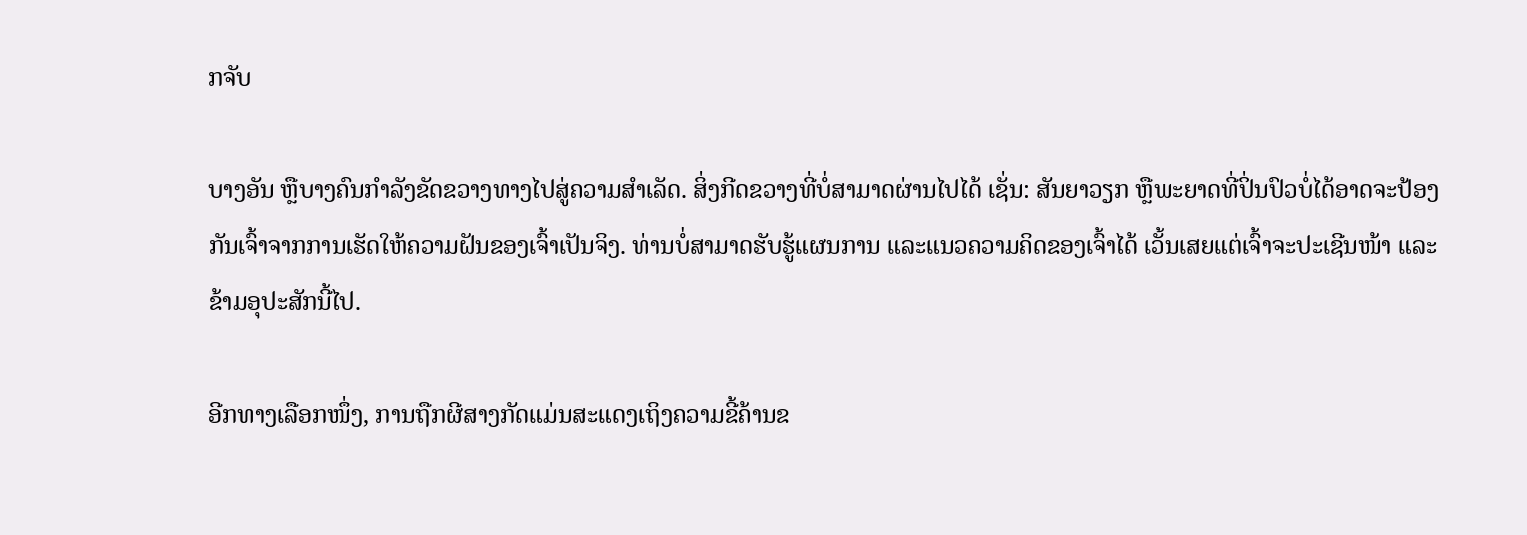ກຈັບ

ບາງອັນ ຫຼືບາງຄົນກຳລັງຂັດຂວາງທາງໄປສູ່ຄວາມສຳເລັດ. ສິ່ງກີດຂວາງທີ່ບໍ່ສາມາດຜ່ານໄປໄດ້ ເຊັ່ນ: ສັນຍາວຽກ ຫຼືພະຍາດທີ່ປິ່ນປົວບໍ່ໄດ້ອາດຈະປ້ອງກັນເຈົ້າຈາກການເຮັດໃຫ້ຄວາມຝັນຂອງເຈົ້າເປັນຈິງ. ທ່ານບໍ່ສາມາດຮັບຮູ້ແຜນການ ແລະແນວຄວາມຄິດຂອງເຈົ້າໄດ້ ເວັ້ນເສຍແຕ່ເຈົ້າຈະປະເຊີນໜ້າ ແລະຂ້າມອຸປະສັກນີ້ໄປ.

ອີກທາງເລືອກໜຶ່ງ, ການຖືກຜີສາງກັດແມ່ນສະແດງເຖິງຄວາມຂີ້ຄ້ານຂ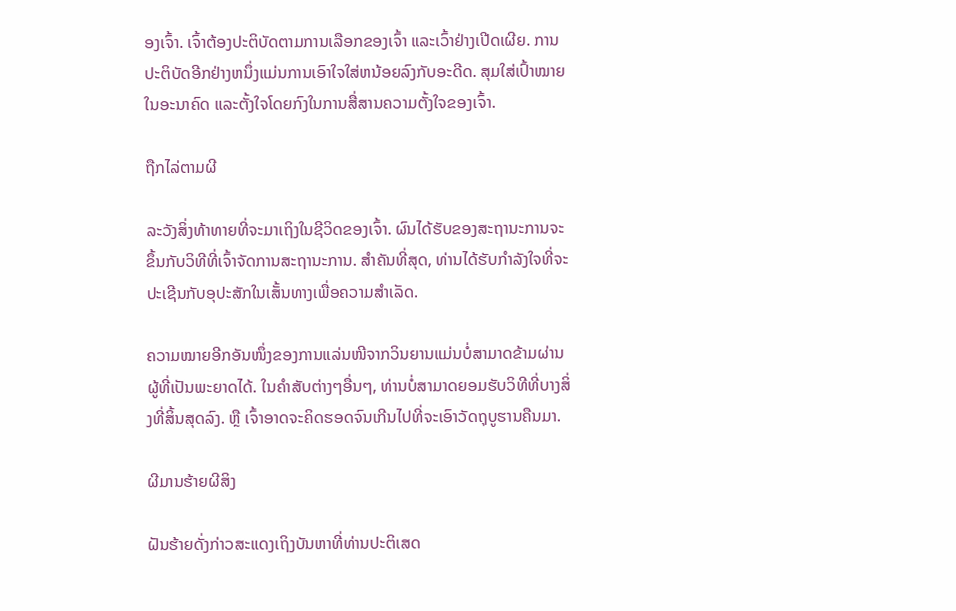ອງເຈົ້າ. ເຈົ້າຕ້ອງປະຕິບັດຕາມການເລືອກຂອງເຈົ້າ ແລະເວົ້າຢ່າງເປີດເຜີຍ. ການປະຕິບັດອີກຢ່າງຫນຶ່ງແມ່ນການເອົາໃຈໃສ່ຫນ້ອຍລົງກັບອະດີດ. ສຸມໃສ່ເປົ້າໝາຍໃນອະນາຄົດ ແລະຕັ້ງໃຈໂດຍກົງໃນການສື່ສານຄວາມຕັ້ງໃຈຂອງເຈົ້າ.

ຖືກໄລ່ຕາມຜີ

ລະວັງສິ່ງທ້າທາຍທີ່ຈະມາເຖິງໃນຊີວິດຂອງເຈົ້າ. ຜົນໄດ້ຮັບຂອງສະຖານະການຈະຂຶ້ນກັບວິທີທີ່ເຈົ້າຈັດການສະຖານະການ. ສໍາຄັນທີ່ສຸດ, ທ່ານໄດ້ຮັບກໍາລັງໃຈທີ່ຈະປະເຊີນກັບອຸປະສັກໃນເສັ້ນທາງເພື່ອຄວາມສຳເລັດ.

ຄວາມໝາຍອີກອັນໜຶ່ງຂອງການແລ່ນໜີຈາກວິນຍານແມ່ນບໍ່ສາມາດຂ້າມຜ່ານຜູ້ທີ່ເປັນພະຍາດໄດ້. ໃນຄໍາສັບຕ່າງໆອື່ນໆ, ທ່ານບໍ່ສາມາດຍອມຮັບວິທີທີ່ບາງສິ່ງທີ່ສິ້ນສຸດລົງ. ຫຼື ເຈົ້າອາດຈະຄິດຮອດຈົນເກີນໄປທີ່ຈະເອົາວັດຖຸບູຮານຄືນມາ.

ຜີມານຮ້າຍຜີສິງ

ຝັນຮ້າຍດັ່ງກ່າວສະແດງເຖິງບັນຫາທີ່ທ່ານປະຕິເສດ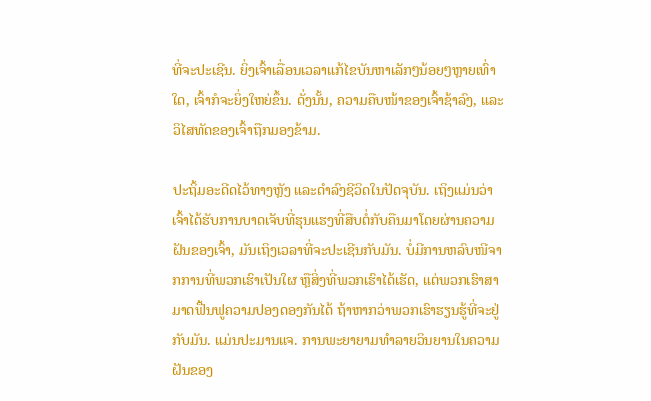ທີ່ຈະປະເຊີນ. ຍິ່ງເຈົ້າເລື່ອນເວລາແກ້ໄຂບັນຫາເລັກໆນ້ອຍໆຫຼາຍເທົ່າໃດ, ເຈົ້າກໍຈະຍິ່ງໃຫຍ່ຂຶ້ນ. ດັ່ງນັ້ນ, ຄວາມຄືບໜ້າຂອງເຈົ້າຊ້າລົງ, ແລະວິໄສທັດຂອງເຈົ້າຖືກມອງຂ້າມ.

ປະຖິ້ມອະດີດໄວ້ທາງຫຼັງ ແລະດຳລົງຊີວິດໃນປັດຈຸບັນ. ເຖິງແມ່ນວ່າເຈົ້າໄດ້ຮັບການບາດເຈັບທີ່ຮຸນແຮງທີ່ສືບຕໍ່ກັບຄືນມາໂດຍຜ່ານຄວາມຝັນຂອງເຈົ້າ, ມັນເຖິງເວລາທີ່ຈະປະເຊີນກັບມັນ. ບໍ່ມີການຫລົບໜີຈາກການທີ່ພວກເຮົາເປັນໃຜ ຫຼືສິ່ງທີ່ພວກເຮົາໄດ້ເຮັດ, ແຕ່ພວກເຮົາສາມາດຟື້ນຟູຄວາມປອງດອງກັນໄດ້ ຖ້າຫາກວ່າພວກເຮົາຮຽນຮູ້ທີ່ຈະຢູ່ກັບມັນ. ແມ່ນປະມານແຈ. ການພະຍາຍາມທໍາລາຍວິນຍານໃນຄວາມຝັນຂອງ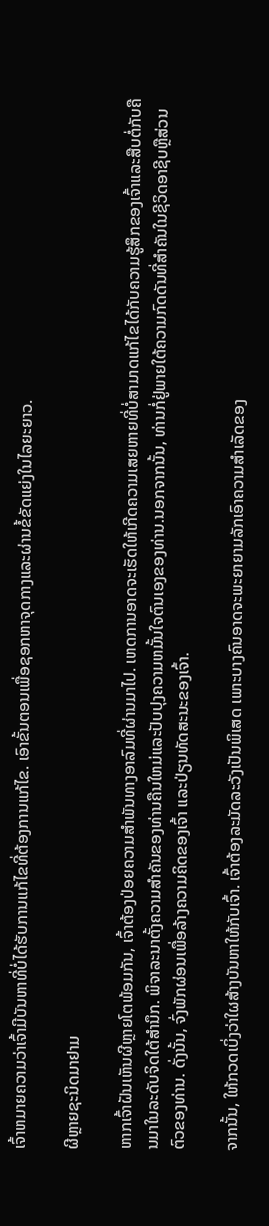ເຈົ້າຫມາຍຄວາມວ່າເຈົ້າມີບັນຫາທີ່ບໍ່ໄດ້ຮັບການແກ້ໄຂທີ່ຕ້ອງການແກ້ໄຂ. ເອົາຂັ້ນຕອນເພື່ອຊອກຫາຈຸດກາງແລະຜ່ານຂໍ້ຂັດແຍ່ງໃນໄລຍະຍາວ.

ຜີຫຼາຍຊະນິດມາຢາມ

ຫາກເຈົ້າຝັນເຫັນຜີຫຼາຍໂຕພ້ອມກັນ, ເຈົ້າຕ້ອງປ່ອຍຄວາມສຳພັນທາງອາລົມທີ່ຜ່ານມາໄປ. ເຫດການອາດຈະເຮັດໃຫ້ເກີດຄວາມເສຍຫາຍທີ່ບໍ່ສາມາດແກ້ໄຂໄດ້ກັບຄວາມຮູ້ສຶກຂອງເຈົ້າແລະສືບຕໍ່ກັບຄືນມາໃນລະດັບຈິດໃຕ້ສໍານຶກ. ພິຈາລະນາຕັ້ງຄວາມສໍາຄັນຂອງທ່ານຄືນໃຫມ່ແລະປັບປຸງຄວາມຫມັ້ນໃຈຕົນເອງຂອງທ່ານ.ນອກຈາກນັ້ນ, ທ່ານກໍ່ຢູ່ພາຍໃຕ້ຄວາມກົດດັນທີ່ສໍາຄັນໃນຊີວິດອາຊີບຫຼືສ່ວນຕົວຂອງທ່ານ. ດັ່ງນັ້ນ, ຈົ່ງພັກຜ່ອນເພື່ອລ້າງຄວາມຄິດຂອງເຈົ້າ ແລະປ່ຽນທັດສະນະຂອງເຈົ້າ.

ຈາກນັ້ນ, ໃຫ້ກວດເບິ່ງວ່າໃຜສ້າງບັນຫາໃຫ້ກັບເຈົ້າ. ເຈົ້າຕ້ອງລະມັດລະວັງເປັນພິເສດ ເພາະບາງຄົນອາດຈະພະຍາຍາມລັກເອົາຄວາມສຳເລັດຂອງ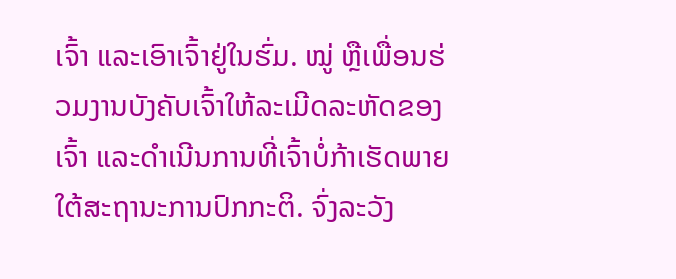ເຈົ້າ ແລະເອົາເຈົ້າຢູ່ໃນຮົ່ມ. ໝູ່ ຫຼືເພື່ອນຮ່ວມງານບັງຄັບເຈົ້າໃຫ້ລະເມີດລະຫັດຂອງເຈົ້າ ແລະດຳເນີນການທີ່ເຈົ້າບໍ່ກ້າເຮັດພາຍໃຕ້ສະຖານະການປົກກະຕິ. ຈົ່ງລະວັງ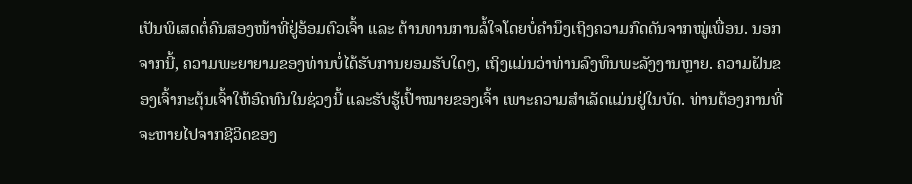ເປັນພິເສດຕໍ່ຄົນສອງໜ້າທີ່ຢູ່ອ້ອມຕົວເຈົ້າ ແລະ ຕ້ານທານການລໍ້ໃຈໂດຍບໍ່ຄຳນຶງເຖິງຄວາມກົດດັນຈາກໝູ່ເພື່ອນ. ນອກຈາກນີ້, ຄວາມພະຍາຍາມຂອງທ່ານບໍ່ໄດ້ຮັບການຍອມຮັບໃດໆ, ເຖິງແມ່ນວ່າທ່ານລົງທຶນພະລັງງານຫຼາຍ. ຄວາມຝັນຂອງເຈົ້າກະຕຸ້ນເຈົ້າໃຫ້ອົດທົນໃນຊ່ວງນີ້ ແລະຮັບຮູ້ເປົ້າໝາຍຂອງເຈົ້າ ເພາະຄວາມສຳເລັດແມ່ນຢູ່ໃນບັດ. ທ່ານຕ້ອງການທີ່ຈະຫາຍໄປຈາກຊີວິດຂອງ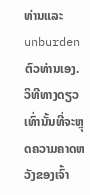ທ່ານແລະ unburden ຕົວທ່ານເອງ. ວິທີທາງດຽວເທົ່ານັ້ນທີ່ຈະຫຼຸດຄວາມຄາດຫວັງຂອງເຈົ້າ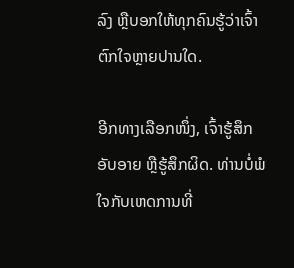ລົງ ຫຼືບອກໃຫ້ທຸກຄົນຮູ້ວ່າເຈົ້າຕົກໃຈຫຼາຍປານໃດ.

ອີກທາງເລືອກໜຶ່ງ, ເຈົ້າຮູ້ສຶກອັບອາຍ ຫຼືຮູ້ສຶກຜິດ. ທ່ານບໍ່ພໍໃຈກັບເຫດການທີ່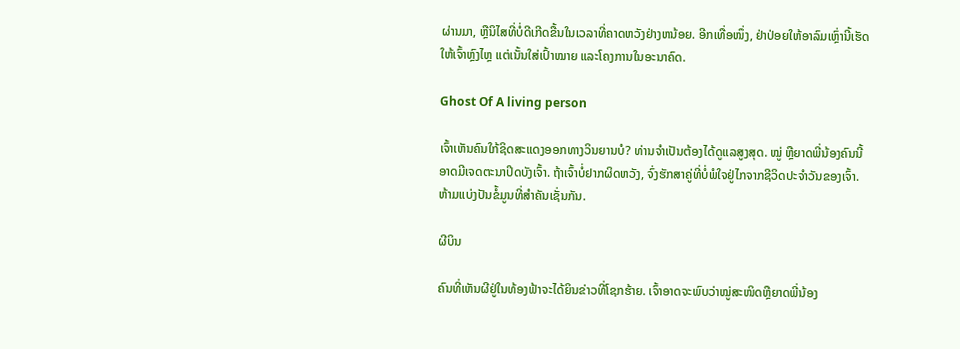ຜ່ານມາ, ຫຼືນິໄສທີ່ບໍ່ດີເກີດຂື້ນໃນເວລາທີ່ຄາດຫວັງຢ່າງຫນ້ອຍ. ອີກເທື່ອໜຶ່ງ, ຢ່າປ່ອຍໃຫ້ອາລົມເຫຼົ່ານີ້ເຮັດໃຫ້ເຈົ້າຫຼົງໄຫຼ ແຕ່ເນັ້ນໃສ່ເປົ້າໝາຍ ແລະໂຄງການໃນອະນາຄົດ.

Ghost Of A living person

ເຈົ້າເຫັນຄົນໃກ້ຊິດສະແດງອອກທາງວິນຍານບໍ? ທ່ານຈໍາເປັນຕ້ອງໄດ້ດູແລສູງສຸດ. ໝູ່ ຫຼືຍາດພີ່ນ້ອງຄົນນີ້ອາດມີເຈດຕະນາປິດບັງເຈົ້າ. ຖ້າເຈົ້າບໍ່ຢາກຜິດຫວັງ, ຈົ່ງຮັກສາຄູ່ທີ່ບໍ່ພໍໃຈຢູ່ໄກຈາກຊີວິດປະຈຳວັນຂອງເຈົ້າ. ຫ້າມແບ່ງປັນຂໍ້ມູນທີ່ສຳຄັນເຊັ່ນກັນ.

ຜີບິນ

ຄົນທີ່ເຫັນຜີຢູ່ໃນທ້ອງຟ້າຈະໄດ້ຍິນຂ່າວທີ່ໂຊກຮ້າຍ. ເຈົ້າອາດຈະພົບວ່າໝູ່ສະໜິດຫຼືຍາດພີ່ນ້ອງ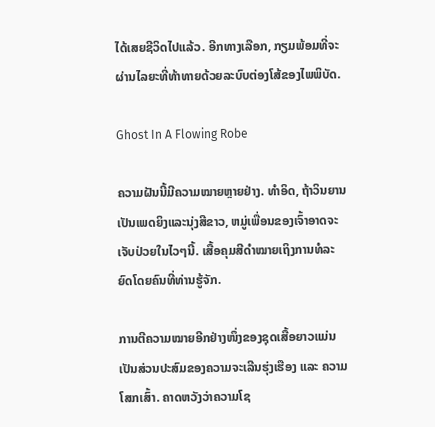ໄດ້ເສຍຊີວິດໄປແລ້ວ. ອີກທາງເລືອກ, ກຽມພ້ອມທີ່ຈະຜ່ານໄລຍະທີ່ທ້າທາຍດ້ວຍລະບົບຕ່ອງໂສ້ຂອງໄພພິບັດ.

Ghost In A Flowing Robe

ຄວາມຝັນນີ້ມີຄວາມໝາຍຫຼາຍຢ່າງ. ທໍາອິດ, ຖ້າວິນຍານເປັນເພດຍິງແລະນຸ່ງສີຂາວ, ຫມູ່ເພື່ອນຂອງເຈົ້າອາດຈະເຈັບປ່ວຍໃນໄວໆນີ້. ເສື້ອຄຸມສີດຳໝາຍເຖິງການທໍລະຍົດໂດຍຄົນທີ່ທ່ານຮູ້ຈັກ.

ການຕີຄວາມໝາຍອີກຢ່າງໜຶ່ງຂອງຊຸດເສື້ອຍາວແມ່ນເປັນສ່ວນປະສົມຂອງຄວາມຈະເລີນຮຸ່ງເຮືອງ ແລະ ຄວາມໂສກເສົ້າ. ຄາດຫວັງວ່າຄວາມໂຊ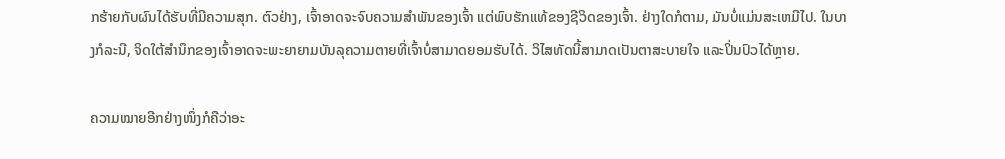ກຮ້າຍກັບຜົນໄດ້ຮັບທີ່ມີຄວາມສຸກ. ຕົວຢ່າງ, ເຈົ້າອາດຈະຈົບຄວາມສຳພັນຂອງເຈົ້າ ແຕ່ພົບຮັກແທ້ຂອງຊີວິດຂອງເຈົ້າ. ຢ່າງໃດກໍຕາມ, ມັນບໍ່ແມ່ນສະເຫມີໄປ. ໃນບາງກໍລະນີ, ຈິດໃຕ້ສຳນຶກຂອງເຈົ້າອາດຈະພະຍາຍາມບັນລຸຄວາມຕາຍທີ່ເຈົ້າບໍ່ສາມາດຍອມຮັບໄດ້. ວິໄສທັດນີ້ສາມາດເປັນຕາສະບາຍໃຈ ແລະປິ່ນປົວໄດ້ຫຼາຍ.

ຄວາມໝາຍອີກຢ່າງໜຶ່ງກໍຄືວ່າອະ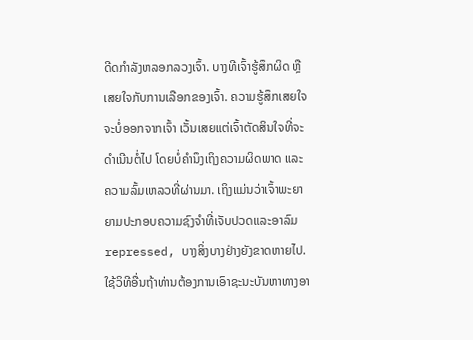ດີດກຳລັງຫລອກລວງເຈົ້າ. ບາງທີເຈົ້າຮູ້ສຶກຜິດ ຫຼືເສຍໃຈກັບການເລືອກຂອງເຈົ້າ. ຄວາມຮູ້ສຶກເສຍໃຈຈະບໍ່ອອກຈາກເຈົ້າ ເວັ້ນເສຍແຕ່ເຈົ້າຕັດສິນໃຈທີ່ຈະດໍາເນີນຕໍ່ໄປ ໂດຍບໍ່ຄໍານຶງເຖິງຄວາມຜິດພາດ ແລະ ຄວາມລົ້ມເຫລວທີ່ຜ່ານມາ. ເຖິງແມ່ນວ່າເຈົ້າພະຍາຍາມປະກອບຄວາມຊົງຈໍາທີ່ເຈັບປວດແລະອາລົມ repressed, ບາງສິ່ງບາງຢ່າງຍັງຂາດຫາຍໄປ. ໃຊ້ວິທີອື່ນຖ້າທ່ານຕ້ອງການເອົາຊະນະບັນຫາທາງອາ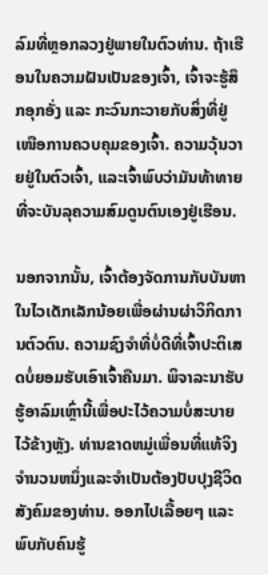ລົມທີ່ຫຼອກລວງຢູ່ພາຍໃນຕົວທ່ານ. ຖ້າເຮືອນໃນຄວາມຝັນເປັນຂອງເຈົ້າ, ເຈົ້າຈະຮູ້ສຶກອຸກອັ່ງ ແລະ ກະວົນກະວາຍກັບສິ່ງທີ່ຢູ່ເໜືອການຄວບຄຸມຂອງເຈົ້າ. ຄວາມວຸ້ນວາຍຢູ່ໃນຕົວເຈົ້າ, ແລະເຈົ້າພົບວ່າມັນທ້າທາຍທີ່ຈະບັນລຸຄວາມສົມດູນຕົນເອງຢູ່ເຮືອນ.

ນອກຈາກນັ້ນ, ເຈົ້າຕ້ອງຈັດການກັບບັນຫາໃນໄວເດັກເລັກນ້ອຍເພື່ອຜ່ານຜ່າວິກິດການຕົວຕົນ. ຄວາມຊົງຈຳທີ່ບໍ່ດີທີ່ເຈົ້າປະຕິເສດບໍ່ຍອມຮັບເອົາເຈົ້າຄືນມາ. ພິຈາລະນາຮັບຮູ້ອາລົມເຫຼົ່ານີ້ເພື່ອປະໄວ້ຄວາມບໍ່ສະບາຍໄວ້ຂ້າງຫຼັງ. ທ່ານຂາດຫມູ່ເພື່ອນທີ່ແທ້ຈິງຈໍານວນຫນຶ່ງແລະຈໍາເປັນຕ້ອງປັບປຸງຊີວິດສັງຄົມຂອງທ່ານ. ອອກໄປເລື້ອຍໆ ແລະພົບກັບຄົນຮູ້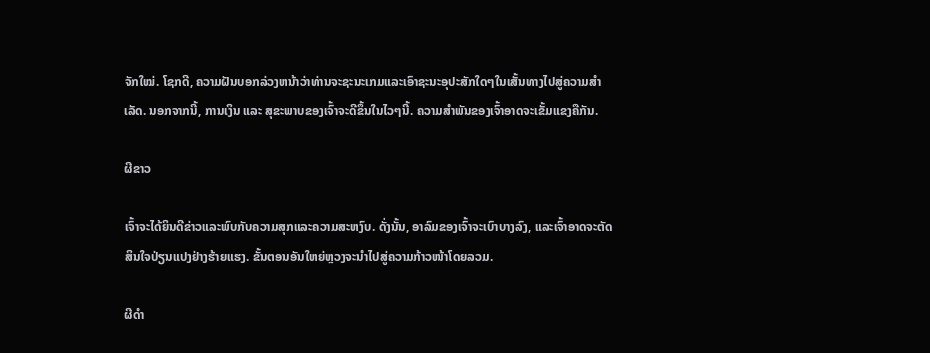ຈັກໃໝ່. ໂຊກດີ, ຄວາມຝັນບອກລ່ວງຫນ້າວ່າທ່ານຈະຊະນະເກມແລະເອົາຊະນະອຸປະສັກໃດໆໃນເສັ້ນທາງໄປສູ່ຄວາມສໍາເລັດ. ນອກຈາກນີ້, ການເງິນ ແລະ ສຸຂະພາບຂອງເຈົ້າຈະດີຂຶ້ນໃນໄວໆນີ້. ຄວາມສຳພັນຂອງເຈົ້າອາດຈະເຂັ້ມແຂງຄືກັນ.

ຜີຂາວ

ເຈົ້າຈະໄດ້ຍິນດີຂ່າວແລະພົບກັບຄວາມສຸກແລະຄວາມສະຫງົບ. ດັ່ງນັ້ນ, ອາລົມຂອງເຈົ້າຈະເບົາບາງລົງ, ແລະເຈົ້າອາດຈະຕັດສິນໃຈປ່ຽນແປງຢ່າງຮ້າຍແຮງ. ຂັ້ນຕອນອັນໃຫຍ່ຫຼວງຈະນຳໄປສູ່ຄວາມກ້າວໜ້າໂດຍລວມ.

ຜີດຳ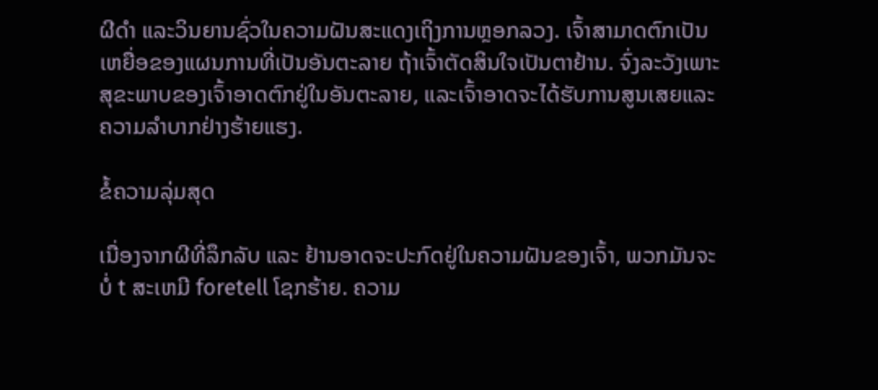ຜີດຳ ແລະວິນຍານຊົ່ວໃນຄວາມຝັນສະແດງເຖິງການຫຼອກລວງ. ເຈົ້າສາມາດຕົກເປັນເຫຍື່ອຂອງແຜນການທີ່ເປັນອັນຕະລາຍ ຖ້າເຈົ້າຕັດສິນໃຈເປັນຕາຢ້ານ. ຈົ່ງລະວັງເພາະສຸຂະພາບຂອງເຈົ້າອາດຕົກຢູ່ໃນອັນຕະລາຍ, ແລະເຈົ້າອາດຈະໄດ້ຮັບການສູນເສຍແລະຄວາມລໍາບາກຢ່າງຮ້າຍແຮງ.

ຂໍ້ຄວາມລຸ່ມສຸດ

ເນື່ອງຈາກຜີທີ່ລຶກລັບ ແລະ ຢ້ານອາດຈະປະກົດຢູ່ໃນຄວາມຝັນຂອງເຈົ້າ, ພວກມັນຈະບໍ່ t ສະເຫມີ foretell ໂຊກຮ້າຍ. ຄວາມ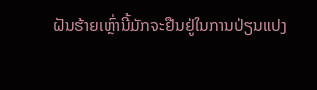ຝັນຮ້າຍເຫຼົ່ານີ້ມັກຈະຢືນຢູ່ໃນການປ່ຽນແປງ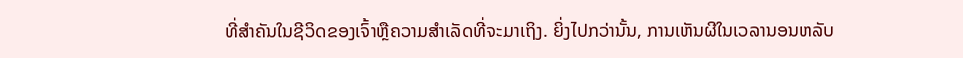ທີ່ສໍາຄັນໃນຊີວິດຂອງເຈົ້າຫຼືຄວາມສໍາເລັດທີ່ຈະມາເຖິງ. ຍິ່ງໄປກວ່ານັ້ນ, ການເຫັນຜີໃນເວລານອນຫລັບ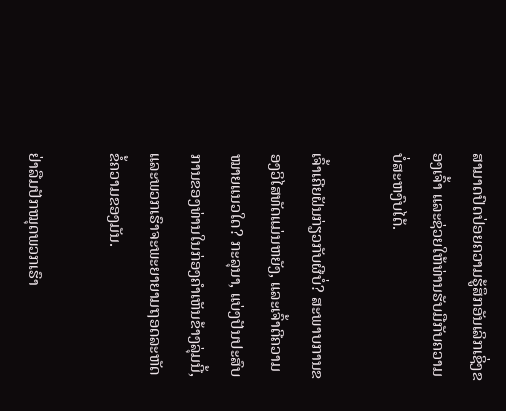ສາມາດປົດປ່ອຍຄວາມຮູ້ສຶກອັນເລິກເຊິ່ງຂອງເຈົ້າ ແລະຊ່ວຍໃຫ້ທ່ານຮັບມືກັບຄວາມບໍ່ສະຫງົບໄດ້.

ເຈົ້າເຄີຍຝັນກ່ຽວກັບຜີບໍ່? ສະພາບການຂອງວິໄສທັດແມ່ນຫຍັງ, ແລະເຈົ້າຕີຄວາມໝາຍແນວໃດ? ກະລຸນາ, ແບ່ງປັນປະສົບການຂອງທ່ານໃນກ່ອງຄໍາເຫັນຂ້າງລຸ່ມນີ້, ແລະພວກເຮົາຈະພະຍາຍາມຖອດລະຫັດຂໍ້ຄວາມຂອງມັນ.

ຢ່າລືມປັກໝຸດພວກເຮົາ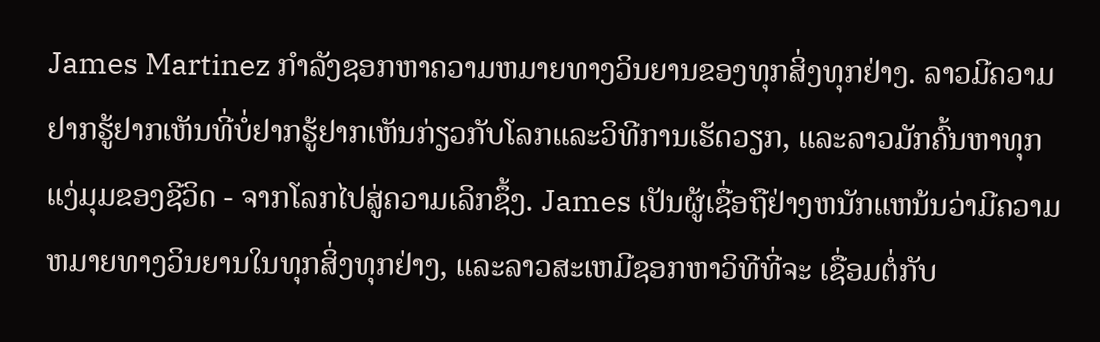James Martinez ກໍາລັງຊອກຫາຄວາມຫມາຍທາງວິນຍານຂອງທຸກສິ່ງທຸກຢ່າງ. ລາວມີຄວາມຢາກຮູ້ຢາກເຫັນທີ່ບໍ່ຢາກຮູ້ຢາກເຫັນກ່ຽວກັບໂລກແລະວິທີການເຮັດວຽກ, ແລະລາວມັກຄົ້ນຫາທຸກແງ່ມຸມຂອງຊີວິດ - ຈາກໂລກໄປສູ່ຄວາມເລິກຊຶ້ງ. James ເປັນຜູ້ເຊື່ອຖືຢ່າງຫນັກແຫນ້ນວ່າມີຄວາມຫມາຍທາງວິນຍານໃນທຸກສິ່ງທຸກຢ່າງ, ແລະລາວສະເຫມີຊອກຫາວິທີທີ່ຈະ ເຊື່ອມຕໍ່ກັບ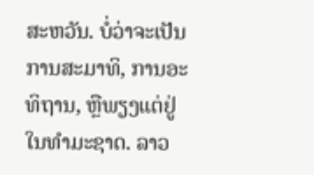ສະຫວັນ. ບໍ່ວ່າຈະເປັນການສະມາທິ, ການອະທິຖານ, ຫຼືພຽງແຕ່ຢູ່ໃນທໍາມະຊາດ. ລາວ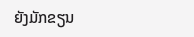ຍັງມັກຂຽນ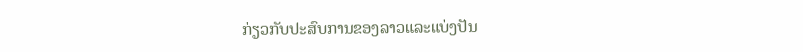ກ່ຽວກັບປະສົບການຂອງລາວແລະແບ່ງປັນ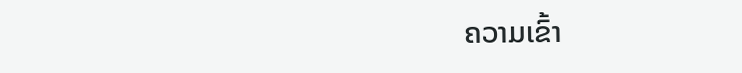ຄວາມເຂົ້າ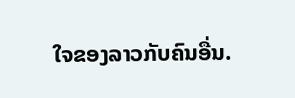ໃຈຂອງລາວກັບຄົນອື່ນ.